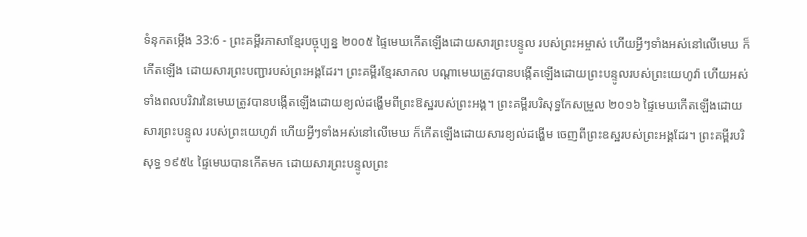ទំនុកតម្កើង 33:6 - ព្រះគម្ពីរភាសាខ្មែរបច្ចុប្បន្ន ២០០៥ ផ្ទៃមេឃកើតឡើងដោយសារព្រះបន្ទូល របស់ព្រះអម្ចាស់ ហើយអ្វីៗទាំងអស់នៅលើមេឃ ក៏កើតឡើង ដោយសារព្រះបញ្ជារបស់ព្រះអង្គដែរ។ ព្រះគម្ពីរខ្មែរសាកល បណ្ដាមេឃត្រូវបានបង្កើតឡើងដោយព្រះបន្ទូលរបស់ព្រះយេហូវ៉ា ហើយអស់ទាំងពលបរិវារនៃមេឃត្រូវបានបង្កើតឡើងដោយខ្យល់ដង្ហើមពីព្រះឱស្ឋរបស់ព្រះអង្គ។ ព្រះគម្ពីរបរិសុទ្ធកែសម្រួល ២០១៦ ផ្ទៃមេឃកើតឡើងដោយសារព្រះបន្ទូល របស់ព្រះយេហូវ៉ា ហើយអ្វីៗទាំងអស់នៅលើមេឃ ក៏កើតឡើងដោយសារខ្យល់ដង្ហើម ចេញពីព្រះឧស្ឋរបស់ព្រះអង្គដែរ។ ព្រះគម្ពីរបរិសុទ្ធ ១៩៥៤ ផ្ទៃមេឃបានកើតមក ដោយសារព្រះបន្ទូលព្រះ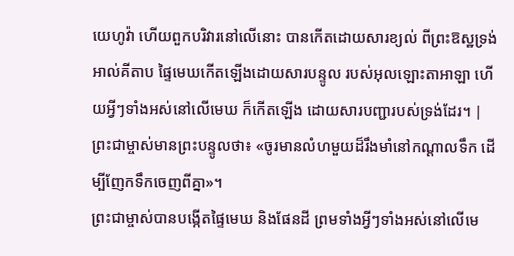យេហូវ៉ា ហើយពួកបរិវារនៅលើនោះ បានកើតដោយសារខ្យល់ ពីព្រះឱស្ឋទ្រង់ អាល់គីតាប ផ្ទៃមេឃកើតឡើងដោយសារបន្ទូល របស់អុលឡោះតាអាឡា ហើយអ្វីៗទាំងអស់នៅលើមេឃ ក៏កើតឡើង ដោយសារបញ្ជារបស់ទ្រង់ដែរ។ |
ព្រះជាម្ចាស់មានព្រះបន្ទូលថា៖ «ចូរមានលំហមួយដ៏រឹងមាំនៅកណ្ដាលទឹក ដើម្បីញែកទឹកចេញពីគ្នា»។
ព្រះជាម្ចាស់បានបង្កើតផ្ទៃមេឃ និងផែនដី ព្រមទាំងអ្វីៗទាំងអស់នៅលើមេ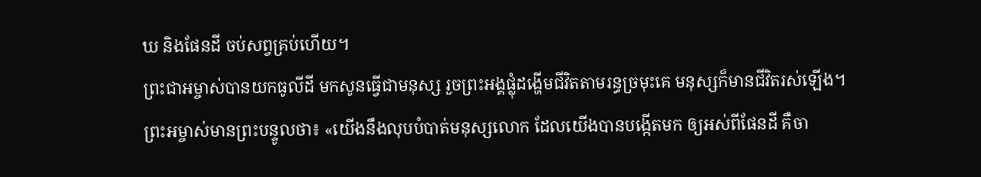ឃ និងផែនដី ចប់សព្វគ្រប់ហើយ។
ព្រះជាអម្ចាស់បានយកធូលីដី មកសូនធ្វើជាមនុស្ស រួចព្រះអង្គផ្លុំដង្ហើមជីវិតតាមរន្ធច្រមុះគេ មនុស្សក៏មានជីវិតរស់ឡើង។
ព្រះអម្ចាស់មានព្រះបន្ទូលថា៖ «យើងនឹងលុបបំបាត់មនុស្សលោក ដែលយើងបានបង្កើតមក ឲ្យអស់ពីផែនដី គឺចា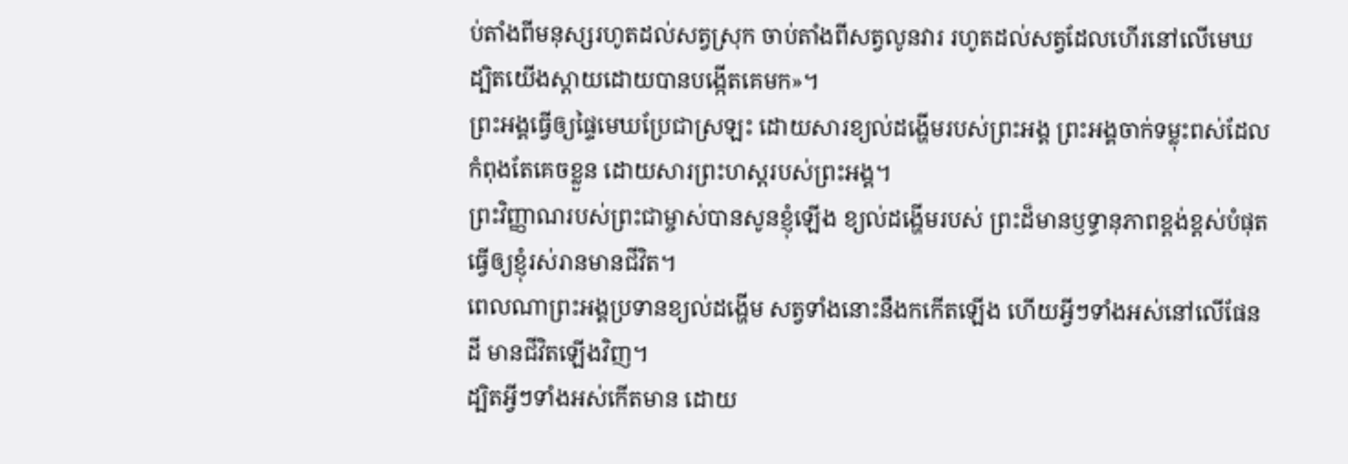ប់តាំងពីមនុស្សរហូតដល់សត្វស្រុក ចាប់តាំងពីសត្វលូនវារ រហូតដល់សត្វដែលហើរនៅលើមេឃ ដ្បិតយើងស្ដាយដោយបានបង្កើតគេមក»។
ព្រះអង្គធ្វើឲ្យផ្ទៃមេឃប្រែជាស្រឡះ ដោយសារខ្យល់ដង្ហើមរបស់ព្រះអង្គ ព្រះអង្គចាក់ទម្លុះពស់ដែលកំពុងតែគេចខ្លួន ដោយសារព្រះហស្ដរបស់ព្រះអង្គ។
ព្រះវិញ្ញាណរបស់ព្រះជាម្ចាស់បានសូនខ្ញុំឡើង ខ្យល់ដង្ហើមរបស់ ព្រះដ៏មានឫទ្ធានុភាពខ្ពង់ខ្ពស់បំផុត ធ្វើឲ្យខ្ញុំរស់រានមានជីវិត។
ពេលណាព្រះអង្គប្រទានខ្យល់ដង្ហើម សត្វទាំងនោះនឹងកកើតឡើង ហើយអ្វីៗទាំងអស់នៅលើផែនដី មានជីវិតឡើងវិញ។
ដ្បិតអ្វីៗទាំងអស់កើតមាន ដោយ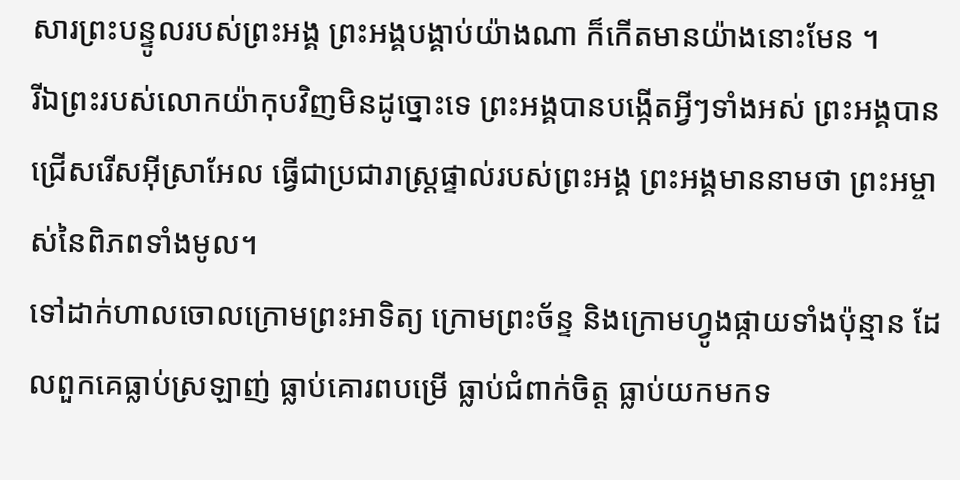សារព្រះបន្ទូលរបស់ព្រះអង្គ ព្រះអង្គបង្គាប់យ៉ាងណា ក៏កើតមានយ៉ាងនោះមែន ។
រីឯព្រះរបស់លោកយ៉ាកុបវិញមិនដូច្នោះទេ ព្រះអង្គបានបង្កើតអ្វីៗទាំងអស់ ព្រះអង្គបានជ្រើសរើសអ៊ីស្រាអែល ធ្វើជាប្រជារាស្ត្រផ្ទាល់របស់ព្រះអង្គ ព្រះអង្គមាននាមថា ព្រះអម្ចាស់នៃពិភពទាំងមូល។
ទៅដាក់ហាលចោលក្រោមព្រះអាទិត្យ ក្រោមព្រះច័ន្ទ និងក្រោមហ្វូងផ្កាយទាំងប៉ុន្មាន ដែលពួកគេធ្លាប់ស្រឡាញ់ ធ្លាប់គោរពបម្រើ ធ្លាប់ជំពាក់ចិត្ត ធ្លាប់យកមកទ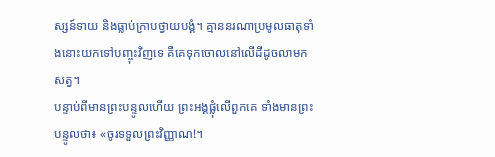ស្សន៍ទាយ និងធ្លាប់ក្រាបថ្វាយបង្គំ។ គ្មាននរណាប្រមូលធាតុទាំងនោះយកទៅបញ្ចុះវិញទេ គឺគេទុកចោលនៅលើដីដូចលាមកសត្វ។
បន្ទាប់ពីមានព្រះបន្ទូលហើយ ព្រះអង្គផ្លុំលើពួកគេ ទាំងមានព្រះបន្ទូលថា៖ «ចូរទទួលព្រះវិញ្ញាណ!។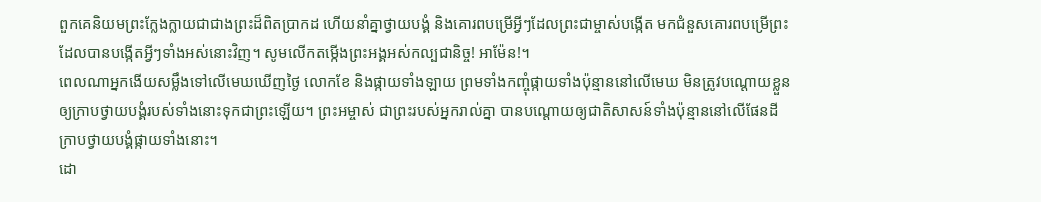ពួកគេនិយមព្រះក្លែងក្លាយជាជាងព្រះដ៏ពិតប្រាកដ ហើយនាំគ្នាថ្វាយបង្គំ និងគោរពបម្រើអ្វីៗដែលព្រះជាម្ចាស់បង្កើត មកជំនួសគោរពបម្រើព្រះដែលបានបង្កើតអ្វីៗទាំងអស់នោះវិញ។ សូមលើកតម្កើងព្រះអង្គអស់កល្បជានិច្ច! អាម៉ែន!។
ពេលណាអ្នកងើយសម្លឹងទៅលើមេឃឃើញថ្ងៃ លោកខែ និងផ្កាយទាំងឡាយ ព្រមទាំងកញ្ចុំផ្កាយទាំងប៉ុន្មាននៅលើមេឃ មិនត្រូវបណ្ដោយខ្លួនឲ្យក្រាបថ្វាយបង្គំរបស់ទាំងនោះទុកជាព្រះឡើយ។ ព្រះអម្ចាស់ ជាព្រះរបស់អ្នករាល់គ្នា បានបណ្ដោយឲ្យជាតិសាសន៍ទាំងប៉ុន្មាននៅលើផែនដី ក្រាបថ្វាយបង្គំផ្កាយទាំងនោះ។
ដោ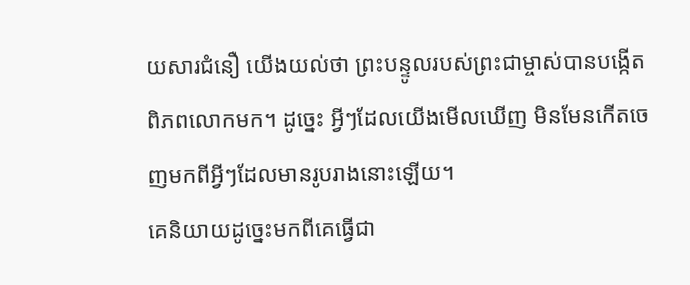យសារជំនឿ យើងយល់ថា ព្រះបន្ទូលរបស់ព្រះជាម្ចាស់បានបង្កើតពិភពលោកមក។ ដូច្នេះ អ្វីៗដែលយើងមើលឃើញ មិនមែនកើតចេញមកពីអ្វីៗដែលមានរូបរាងនោះឡើយ។
គេនិយាយដូច្នេះមកពីគេធ្វើជា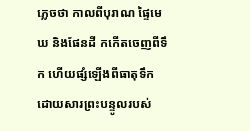ភ្លេចថា កាលពីបុរាណ ផ្ទៃមេឃ និងផែនដី កកើតចេញពីទឹក ហើយផ្សំឡើងពីធាតុទឹក ដោយសារព្រះបន្ទូលរបស់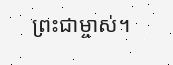ព្រះជាម្ចាស់។